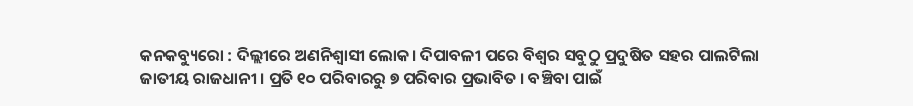କନକବ୍ୟୁରୋ : ଦିଲ୍ଲୀରେ ଅଣନିଶ୍ୱାସୀ ଲୋକ। ଦିପାବଳୀ ପରେ ବିଶ୍ବର ସବୁଠୁ ପ୍ରଦୁଷିତ ସହର ପାଲଟିଲା ଜାତୀୟ ରାଜଧାନୀ । ପ୍ରତି ୧୦ ପରିବାରରୁ ୭ ପରିବାର ପ୍ରଭାବିତ । ବଞ୍ଚିବା ପାଇଁ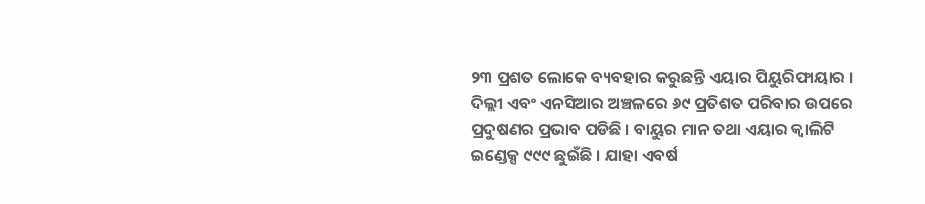୨୩ ପ୍ରଶତ ଲୋକେ ବ୍ୟବହାର କରୁଛନ୍ତି ଏୟାର ପିୟୁରିଫାୟାର ।
ଦିଲ୍ଲୀ ଏବଂ ଏନସିଆର ଅଞ୍ଚଳରେ ୬୯ ପ୍ରତିଶତ ପରିବାର ଉପରେ ପ୍ରଦୁଷଣର ପ୍ରଭାବ ପଡିଛି । ବାୟୁର ମାନ ତଥା ଏୟାର କ୍ବାଲିଟି ଇଣ୍ଡେକ୍ସ ୯୯୯ ଛୁଇଁଛି । ଯାହା ଏବର୍ଷ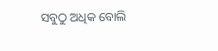ସବୁଠୁ ଅଧିକ ବୋଲି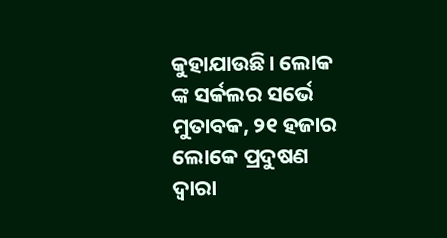କୁହାଯାଉଛି। ଲୋକ ଙ୍କ ସର୍କଲର ସର୍ଭେ ମୁତାବକ, ୨୧ ହଜାର ଲୋକେ ପ୍ରଦୁଷଣ ଦ୍ବାରା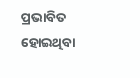ପ୍ରଭାବିତ ହୋଇଥିବା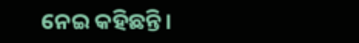ନେଇ କହିଛନ୍ତି।